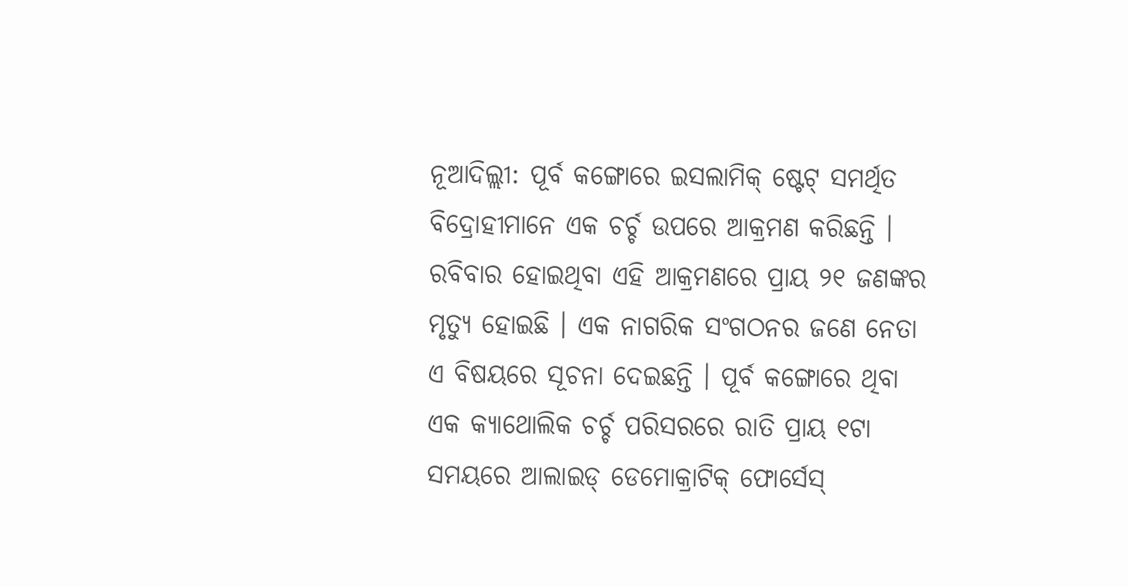ନୂଆଦିଲ୍ଲୀ: ପୂର୍ବ କଙ୍ଗୋରେ ଇସଲାମିକ୍ ଷ୍ଟେଟ୍ ସମର୍ଥିତ ବିଦ୍ରୋହୀମାନେ ଏକ ଚର୍ଚ୍ଚ ଉପରେ ଆକ୍ରମଣ କରିଛନ୍ତି । ରବିବାର ହୋଇଥିବା ଏହି ଆକ୍ରମଣରେ ପ୍ରାୟ ୨୧ ଜଣଙ୍କର ମୃତ୍ୟୁ ହୋଇଛି । ଏକ ନାଗରିକ ସଂଗଠନର ଜଣେ ନେତା ଏ ବିଷୟରେ ସୂଚନା ଦେଇଛନ୍ତି । ପୂର୍ବ କଙ୍ଗୋରେ ଥିବା ଏକ କ୍ୟାଥୋଲିକ ଚର୍ଚ୍ଚ ପରିସରରେ ରାତି ପ୍ରାୟ ୧ଟା ସମୟରେ ଆଲାଇଡ୍ ଡେମୋକ୍ରାଟିକ୍ ଫୋର୍ସେସ୍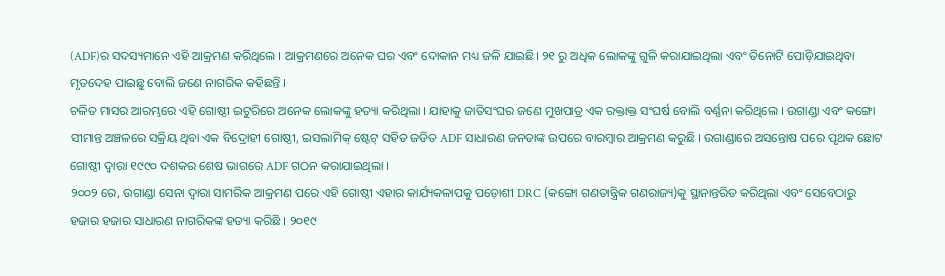(ADF)ର ସଦସ୍ୟମାନେ ଏହି ଆକ୍ରମଣ କରିଥିଲେ । ଆକ୍ରମଣରେ ଅନେକ ଘର ଏବଂ ଦୋକାନ ମଧ୍ୟ ଜଳି ଯାଇଛି। ୨୧ ରୁ ଅଧିକ ଲୋକଙ୍କୁ ଗୁଳି କରାଯାଇଥିଲା ଏବଂ ତିନୋଟି ପୋଡ଼ିଯାଇଥିବା ମୃତଦେହ ପାଇଛୁ ବୋଲି ଜଣେ ନାଗରିକ କହିଛନ୍ତି ।
ଚଳିତ ମାସର ଆରମ୍ଭରେ ଏହି ଗୋଷ୍ଠୀ ଇଟୁରିରେ ଅନେକ ଲୋକଙ୍କୁ ହତ୍ୟା କରିଥିଲା । ଯାହାକୁ ଜାତିସଂଘର ଜଣେ ମୁଖପାତ୍ର ଏକ ରକ୍ତାକ୍ତ ସଂଘର୍ଷ ବୋଲି ବର୍ଣ୍ଣନା କରିଥିଲେ । ଉଗାଣ୍ଡା ଏବଂ କଙ୍ଗୋ ସୀମାନ୍ତ ଅଞ୍ଚଳରେ ସକ୍ରିୟ ଥିବା ଏକ ବିଦ୍ରୋହୀ ଗୋଷ୍ଠୀ, ଇସଲାମିକ୍ ଷ୍ଟେଟ୍ ସହିତ ଜଡିତ ADF ସାଧାରଣ ଜନତାଙ୍କ ଉପରେ ବାରମ୍ବାର ଆକ୍ରମଣ କରୁଛି । ଉଗାଣ୍ଡାରେ ଅସନ୍ତୋଷ ପରେ ପୃଥକ ଛୋଟ ଗୋଷ୍ଠୀ ଦ୍ୱାରା ୧୯୯୦ ଦଶକର ଶେଷ ଭାଗରେ ADF ଗଠନ କରାଯାଇଥିଲା ।
୨୦୦୨ ରେ, ଉଗାଣ୍ଡା ସେନା ଦ୍ୱାରା ସାମରିକ ଆକ୍ରମଣ ପରେ ଏହି ଗୋଷ୍ଠୀ ଏହାର କାର୍ଯ୍ୟକଳାପକୁ ପଡ଼ୋଶୀ DRC (କଙ୍ଗୋ ଗଣତାନ୍ତ୍ରିକ ଗଣରାଜ୍ୟ)କୁ ସ୍ଥାନାନ୍ତରିତ କରିଥିଲା ଏବଂ ସେବେଠାରୁ ହଜାର ହଜାର ସାଧାରଣ ନାଗରିକଙ୍କ ହତ୍ୟା କରିଛି । ୨୦୧୯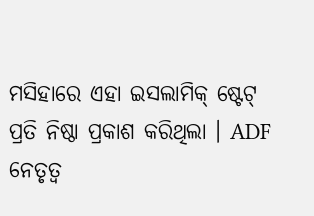ମସିହାରେ ଏହା ଇସଲାମିକ୍ ଷ୍ଟେଟ୍ ପ୍ରତି ନିଷ୍ଠା ପ୍ରକାଶ କରିଥିଲା । ADF ନେତୃତ୍ୱ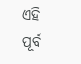ଏହି ପୂର୍ବ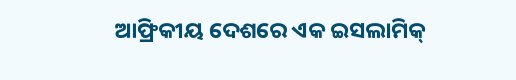ଆଫ୍ରିକୀୟ ଦେଶରେ ଏକ ଇସଲାମିକ୍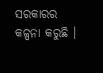ସରକାରର କଳ୍ପନା କରୁଛି ।